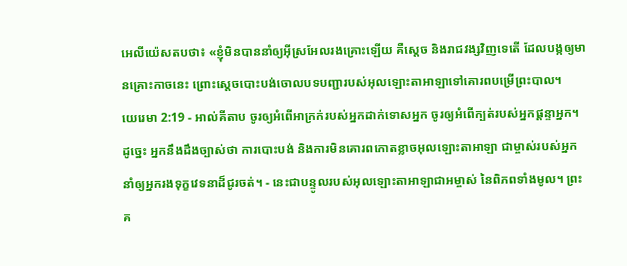អេលីយ៉េសតបថា៖ «ខ្ញុំមិនបាននាំឲ្យអ៊ីស្រអែលរងគ្រោះឡើយ គឺស្តេច និងរាជវង្សវិញទេតើ ដែលបង្កឲ្យមានគ្រោះកាចនេះ ព្រោះស្តេចបោះបង់ចោលបទបញ្ជារបស់អុលឡោះតាអាឡាទៅគោរពបម្រើព្រះបាល។
យេរេមា 2:19 - អាល់គីតាប ចូរឲ្យអំពើអាក្រក់របស់អ្នកដាក់ទោសអ្នក ចូរឲ្យអំពើក្បត់របស់អ្នកផ្តន្ទាអ្នក។ ដូច្នេះ អ្នកនឹងដឹងច្បាស់ថា ការបោះបង់ និងការមិនគោរពកោតខ្លាចអុលឡោះតាអាឡា ជាម្ចាស់របស់អ្នក នាំឲ្យអ្នករងទុក្ខវេទនាដ៏ជូរចត់។ - នេះជាបន្ទូលរបស់អុលឡោះតាអាឡាជាអម្ចាស់ នៃពិភពទាំងមូល។ ព្រះគ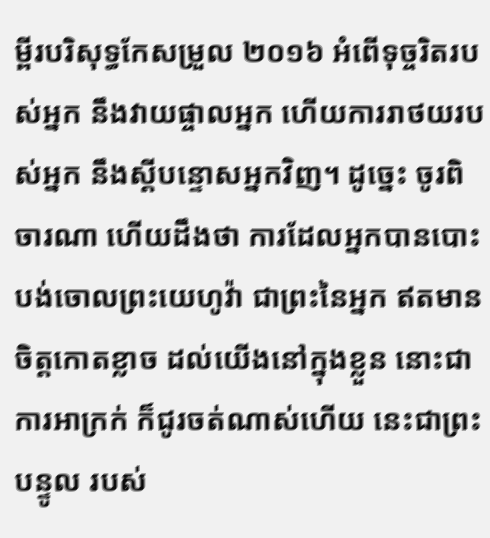ម្ពីរបរិសុទ្ធកែសម្រួល ២០១៦ អំពើទុច្ចរិតរបស់អ្នក នឹងវាយផ្ចាលអ្នក ហើយការរាថយរបស់អ្នក នឹងស្ដីបន្ទោសអ្នកវិញ។ ដូច្នេះ ចូរពិចារណា ហើយដឹងថា ការដែលអ្នកបានបោះបង់ចោលព្រះយេហូវ៉ា ជាព្រះនៃអ្នក ឥតមានចិត្តកោតខ្លាច ដល់យើងនៅក្នុងខ្លួន នោះជាការអាក្រក់ ក៏ជូរចត់ណាស់ហើយ នេះជាព្រះបន្ទូល របស់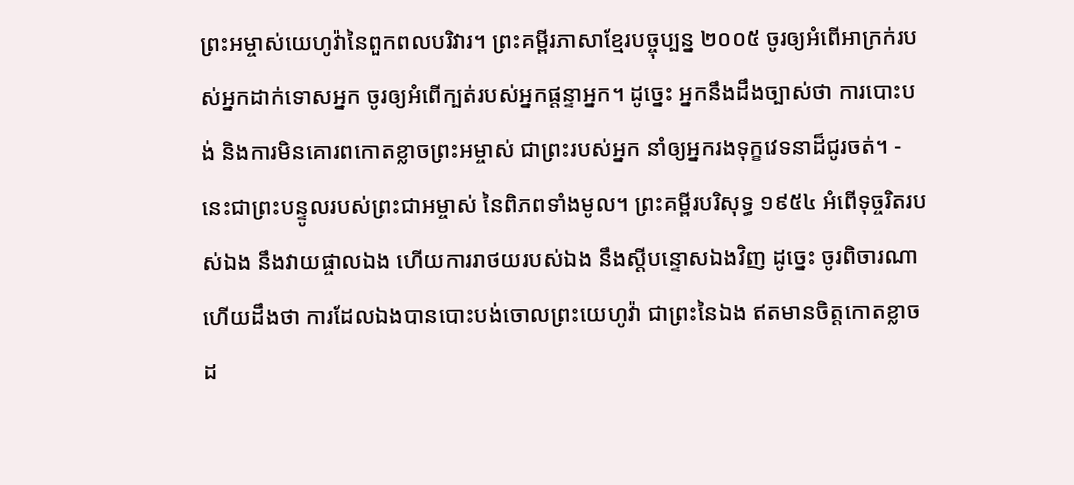ព្រះអម្ចាស់យេហូវ៉ានៃពួកពលបរិវារ។ ព្រះគម្ពីរភាសាខ្មែរបច្ចុប្បន្ន ២០០៥ ចូរឲ្យអំពើអាក្រក់របស់អ្នកដាក់ទោសអ្នក ចូរឲ្យអំពើក្បត់របស់អ្នកផ្តន្ទាអ្នក។ ដូច្នេះ អ្នកនឹងដឹងច្បាស់ថា ការបោះបង់ និងការមិនគោរពកោតខ្លាចព្រះអម្ចាស់ ជាព្រះរបស់អ្នក នាំឲ្យអ្នករងទុក្ខវេទនាដ៏ជូរចត់។ - នេះជាព្រះបន្ទូលរបស់ព្រះជាអម្ចាស់ នៃពិភពទាំងមូល។ ព្រះគម្ពីរបរិសុទ្ធ ១៩៥៤ អំពើទុច្ចរិតរបស់ឯង នឹងវាយផ្ចាលឯង ហើយការរាថយរបស់ឯង នឹងស្តីបន្ទោសឯងវិញ ដូច្នេះ ចូរពិចារណា ហើយដឹងថា ការដែលឯងបានបោះបង់ចោលព្រះយេហូវ៉ា ជាព្រះនៃឯង ឥតមានចិត្តកោតខ្លាចដ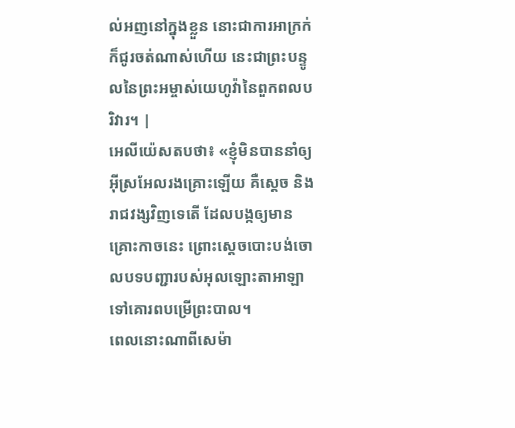ល់អញនៅក្នុងខ្លួន នោះជាការអាក្រក់ ក៏ជូរចត់ណាស់ហើយ នេះជាព្រះបន្ទូលនៃព្រះអម្ចាស់យេហូវ៉ានៃពួកពលបរិវារ។ |
អេលីយ៉េសតបថា៖ «ខ្ញុំមិនបាននាំឲ្យអ៊ីស្រអែលរងគ្រោះឡើយ គឺស្តេច និងរាជវង្សវិញទេតើ ដែលបង្កឲ្យមានគ្រោះកាចនេះ ព្រោះស្តេចបោះបង់ចោលបទបញ្ជារបស់អុលឡោះតាអាឡាទៅគោរពបម្រើព្រះបាល។
ពេលនោះណាពីសេម៉ា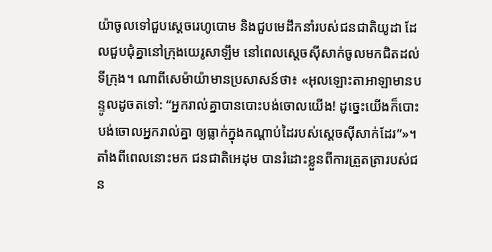យ៉ាចូលទៅជួបស្តេចរេហូបោម និងជួបមេដឹកនាំរបស់ជនជាតិយូដា ដែលជួបជុំគ្នានៅក្រុងយេរូសាឡឹម នៅពេលស្តេចស៊ីសាក់ចូលមកជិតដល់ទីក្រុង។ ណាពីសេម៉ាយ៉ាមានប្រសាសន៍ថា៖ «អុលឡោះតាអាឡាមានបន្ទូលដូចតទៅ: “អ្នករាល់គ្នាបានបោះបង់ចោលយើង! ដូច្នេះយើងក៏បោះបង់ចោលអ្នករាល់គ្នា ឲ្យធ្លាក់ក្នុងកណ្តាប់ដៃរបស់ស្តេចស៊ីសាក់ដែរ”»។
តាំងពីពេលនោះមក ជនជាតិអេដុម បានរំដោះខ្លួនពីការត្រួតត្រារបស់ជន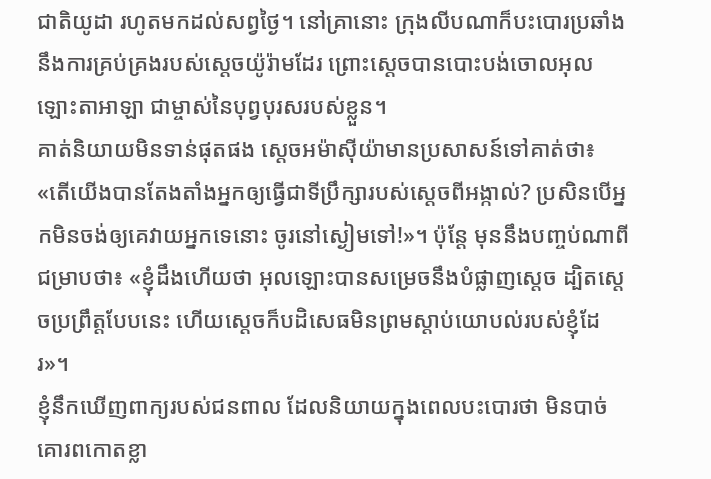ជាតិយូដា រហូតមកដល់សព្វថ្ងៃ។ នៅគ្រានោះ ក្រុងលីបណាក៏បះបោរប្រឆាំងនឹងការគ្រប់គ្រងរបស់ស្តេចយ៉ូរ៉ាមដែរ ព្រោះស្តេចបានបោះបង់ចោលអុលឡោះតាអាឡា ជាម្ចាស់នៃបុព្វបុរសរបស់ខ្លួន។
គាត់និយាយមិនទាន់ផុតផង ស្តេចអម៉ាស៊ីយ៉ាមានប្រសាសន៍ទៅគាត់ថា៖ «តើយើងបានតែងតាំងអ្នកឲ្យធ្វើជាទីប្រឹក្សារបស់ស្តេចពីអង្កាល់? ប្រសិនបើអ្នកមិនចង់ឲ្យគេវាយអ្នកទេនោះ ចូរនៅស្ងៀមទៅ!»។ ប៉ុន្តែ មុននឹងបញ្ចប់ណាពីជម្រាបថា៖ «ខ្ញុំដឹងហើយថា អុលឡោះបានសម្រេចនឹងបំផ្លាញស្តេច ដ្បិតស្តេចប្រព្រឹត្តបែបនេះ ហើយស្តេចក៏បដិសេធមិនព្រមស្តាប់យោបល់របស់ខ្ញុំដែរ»។
ខ្ញុំនឹកឃើញពាក្យរបស់ជនពាល ដែលនិយាយក្នុងពេលបះបោរថា មិនបាច់គោរពកោតខ្លា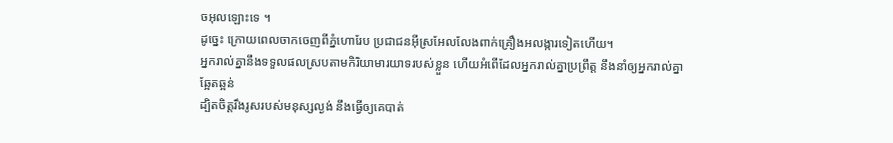ចអុលឡោះទេ ។
ដូច្នេះ ក្រោយពេលចាកចេញពីភ្នំហោរែប ប្រជាជនអ៊ីស្រអែលលែងពាក់គ្រឿងអលង្ការទៀតហើយ។
អ្នករាល់គ្នានឹងទទួលផលស្របតាមកិរិយាមារយាទរបស់ខ្លួន ហើយអំពើដែលអ្នករាល់គ្នាប្រព្រឹត្ត នឹងនាំឲ្យអ្នករាល់គ្នាឆ្អែតឆ្អន់
ដ្បិតចិត្តរឹងរូសរបស់មនុស្សល្ងង់ នឹងធ្វើឲ្យគេបាត់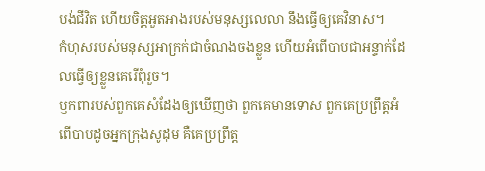បង់ជីវិត ហើយចិត្តអួតអាងរបស់មនុស្សលេលា នឹងធ្វើឲ្យគេវិនាស។
កំហុសរបស់មនុស្សអាក្រក់ជាចំណងចងខ្លួន ហើយអំពើបាបជាអន្ទាក់ដែលធ្វើឲ្យខ្លួនគេរើពុំរួច។
ឫកពារបស់ពួកគេសំដែងឲ្យឃើញថា ពួកគេមានទោស ពួកគេប្រព្រឹត្តអំពើបាបដូចអ្នកក្រុងសូដុម គឺគេប្រព្រឹត្ត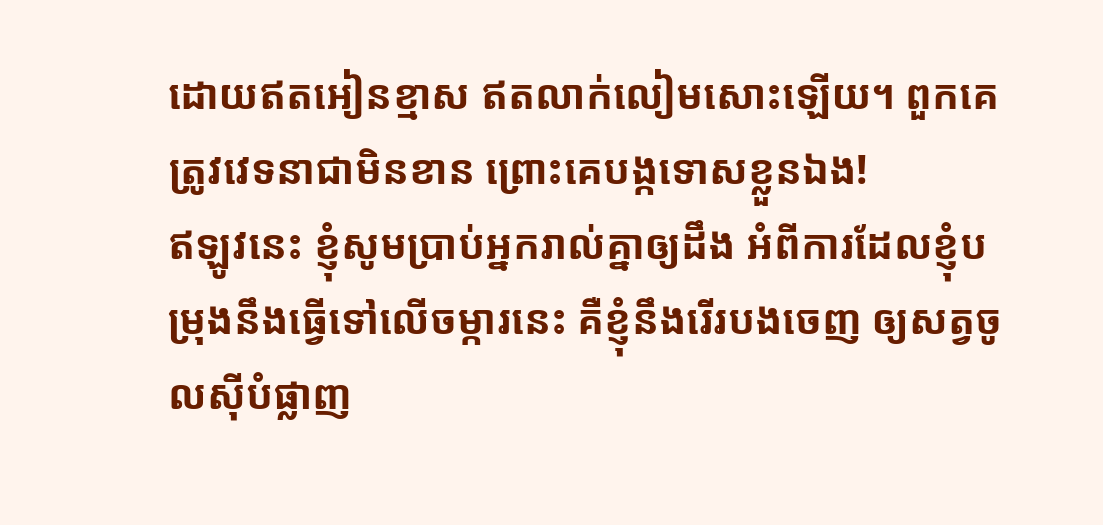ដោយឥតអៀនខ្មាស ឥតលាក់លៀមសោះឡើយ។ ពួកគេត្រូវវេទនាជាមិនខាន ព្រោះគេបង្កទោសខ្លួនឯង!
ឥឡូវនេះ ខ្ញុំសូមប្រាប់អ្នករាល់គ្នាឲ្យដឹង អំពីការដែលខ្ញុំបម្រុងនឹងធ្វើទៅលើចម្ការនេះ គឺខ្ញុំនឹងរើរបងចេញ ឲ្យសត្វចូលស៊ីបំផ្លាញ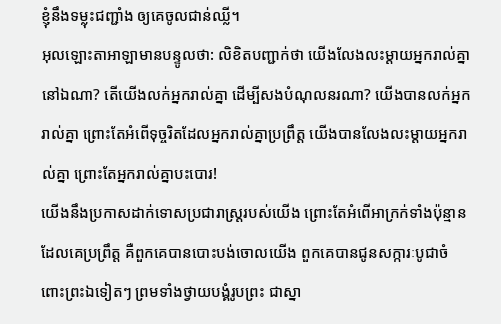ខ្ញុំនឹងទម្លុះជញ្ជាំង ឲ្យគេចូលជាន់ឈ្លី។
អុលឡោះតាអាឡាមានបន្ទូលថា: លិខិតបញ្ជាក់ថា យើងលែងលះម្ដាយអ្នករាល់គ្នានៅឯណា? តើយើងលក់អ្នករាល់គ្នា ដើម្បីសងបំណុលនរណា? យើងបានលក់អ្នករាល់គ្នា ព្រោះតែអំពើទុច្ចរិតដែលអ្នករាល់គ្នាប្រព្រឹត្ត យើងបានលែងលះម្ដាយអ្នករាល់គ្នា ព្រោះតែអ្នករាល់គ្នាបះបោរ!
យើងនឹងប្រកាសដាក់ទោសប្រជារាស្ត្ររបស់យើង ព្រោះតែអំពើអាក្រក់ទាំងប៉ុន្មានដែលគេប្រព្រឹត្ត គឺពួកគេបានបោះបង់ចោលយើង ពួកគេបានជូនសក្ការៈបូជាចំពោះព្រះឯទៀតៗ ព្រមទាំងថ្វាយបង្គំរូបព្រះ ជាស្នា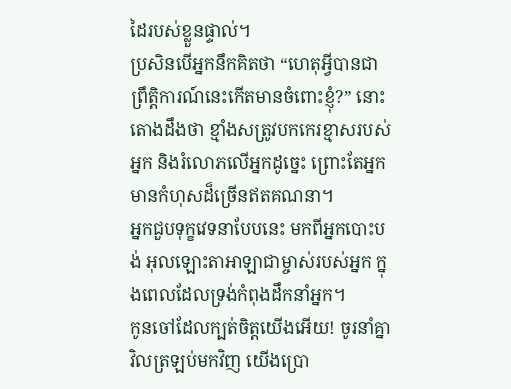ដៃរបស់ខ្លួនផ្ទាល់។
ប្រសិនបើអ្នកនឹកគិតថា “ហេតុអ្វីបានជា ព្រឹត្តិការណ៍នេះកើតមានចំពោះខ្ញុំ?” នោះតោងដឹងថា ខ្មាំងសត្រូវបកកេរខ្មាសរបស់អ្នក និងរំលោភលើអ្នកដូច្នេះ ព្រោះតែអ្នកមានកំហុសដ៏ច្រើនឥតគណនា។
អ្នកជួបទុក្ខវេទនាបែបនេះ មកពីអ្នកបោះបង់ អុលឡោះតាអាឡាជាម្ចាស់របស់អ្នក ក្នុងពេលដែលទ្រង់កំពុងដឹកនាំអ្នក។
កូនចៅដែលក្បត់ចិត្តយើងអើយ! ចូរនាំគ្នាវិលត្រឡប់មកវិញ យើងប្រោ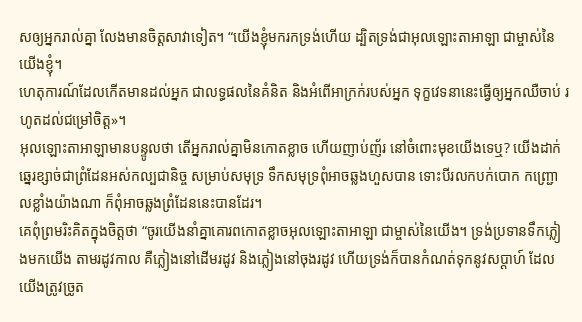សឲ្យអ្នករាល់គ្នា លែងមានចិត្តសាវាទៀត។ “យើងខ្ញុំមករកទ្រង់ហើយ ដ្បិតទ្រង់ជាអុលឡោះតាអាឡា ជាម្ចាស់នៃយើងខ្ញុំ។
ហេតុការណ៍ដែលកើតមានដល់អ្នក ជាលទ្ធផលនៃគំនិត និងអំពើអាក្រក់របស់អ្នក ទុក្ខវេទនានេះធ្វើឲ្យអ្នកឈឺចាប់ រហូតដល់ជម្រៅចិត្ត»។
អុលឡោះតាអាឡាមានបន្ទូលថា តើអ្នករាល់គ្នាមិនកោតខ្លាច ហើយញាប់ញ័រ នៅចំពោះមុខយើងទេឬ? យើងដាក់ឆ្នេរខ្សាច់ជាព្រំដែនអស់កល្បជានិច្ច សម្រាប់សមុទ្រ ទឹកសមុទ្រពុំអាចឆ្លងហួសបាន ទោះបីរលកបក់បោក កញ្ជ្រោលខ្លាំងយ៉ាងណា ក៏ពុំអាចឆ្លងព្រំដែននេះបានដែរ។
គេពុំព្រមរិះគិតក្នុងចិត្តថា “ចូរយើងនាំគ្នាគោរពកោតខ្លាចអុលឡោះតាអាឡា ជាម្ចាស់នៃយើង។ ទ្រង់ប្រទានទឹកភ្លៀងមកយើង តាមរដូវកាល គឺភ្លៀងនៅដើមរដូវ និងភ្លៀងនៅចុងរដូវ ហើយទ្រង់ក៏បានកំណត់ទុកនូវសប្ដាហ៍ ដែលយើងត្រូវច្រូត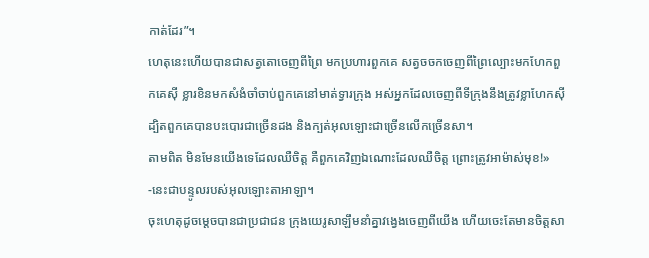កាត់ដែរ”។
ហេតុនេះហើយបានជាសត្វតោចេញពីព្រៃ មកប្រហារពួកគេ សត្វចចកចេញពីព្រៃល្បោះមកហែកពួកគេស៊ី ខ្លារខិនមកសំងំចាំចាប់ពួកគេនៅមាត់ទ្វារក្រុង អស់អ្នកដែលចេញពីទីក្រុងនឹងត្រូវខ្លាហែកស៊ី ដ្បិតពួកគេបានបះបោរជាច្រើនដង និងក្បត់អុលឡោះជាច្រើនលើកច្រើនសា។
តាមពិត មិនមែនយើងទេដែលឈឺចិត្ត គឺពួកគេវិញឯណោះដែលឈឺចិត្ត ព្រោះត្រូវអាម៉ាស់មុខ!» -នេះជាបន្ទូលរបស់អុលឡោះតាអាឡា។
ចុះហេតុដូចម្ដេចបានជាប្រជាជន ក្រុងយេរូសាឡឹមនាំគ្នាវង្វេងចេញពីយើង ហើយចេះតែមានចិត្តសា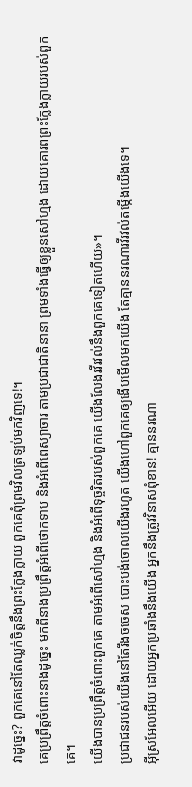វាដូច្នេះ? ពួកគេនៅតែឈ្លក់ចិត្តនឹងព្រះក្លែងក្លាយ ពួកគេពុំព្រមវិលត្រឡប់មកវិញទេ!។
គេប្រព្រឹត្តចំពោះនាងដូច្នេះ មកពីនាងប្រព្រឹត្តអំពើថោកទាប និងអំពើពេស្យាចារ តាមប្រជាជាតិនានា ព្រមទាំងធ្វើឲ្យខ្លួនសៅហ្មង ដោយគោរពព្រះក្លែងក្លាយរបស់ពួកគេ។
យើងបានប្រព្រឹត្តចំពោះពួកគេ តាមអំពើសៅហ្មង និងអំពើទុច្ចរិតរបស់ពួកគេ យើងលែងរវីរវល់នឹងពួកគេទៀតហើយ»។
ប្រជាជនរបស់យើងនៅតែរឹងចចេស បោះបង់ចោលយើងរហូត យើងហៅពួកគេឲ្យងើបមើលមកយើង តែគ្មាននរណារវីរវល់តម្កើងយើងទេ។
អ៊ីស្រអែលអើយ ដោយអ្នកប្រឆាំងនឹងយើង អ្នកនឹងត្រូវវិនាសពុំខាន! គ្មាននរណា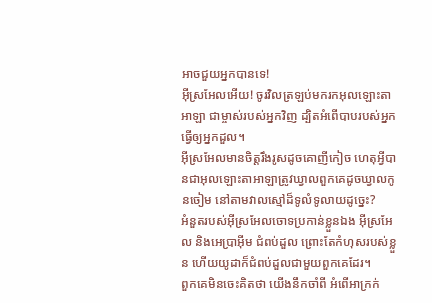អាចជួយអ្នកបានទេ!
អ៊ីស្រអែលអើយ! ចូរវិលត្រឡប់មករកអុលឡោះតាអាឡា ជាម្ចាស់របស់អ្នកវិញ ដ្បិតអំពើបាបរបស់អ្នក ធ្វើឲ្យអ្នកដួល។
អ៊ីស្រអែលមានចិត្តរឹងរូសដូចគោញីកៀច ហេតុអ្វីបានជាអុលឡោះតាអាឡាត្រូវឃ្វាលពួកគេដូចឃ្វាលកូនចៀម នៅតាមវាលស្មៅដ៏ទូលំទូលាយដូច្នេះ?
អំនួតរបស់អ៊ីស្រអែលចោទប្រកាន់ខ្លួនឯង អ៊ីស្រអែល និងអេប្រាអ៊ីម ជំពប់ដួល ព្រោះតែកំហុសរបស់ខ្លួន ហើយយូដាក៏ជំពប់ដួលជាមួយពួកគេដែរ។
ពួកគេមិនចេះគិតថា យើងនឹកចាំពី អំពើអាក្រក់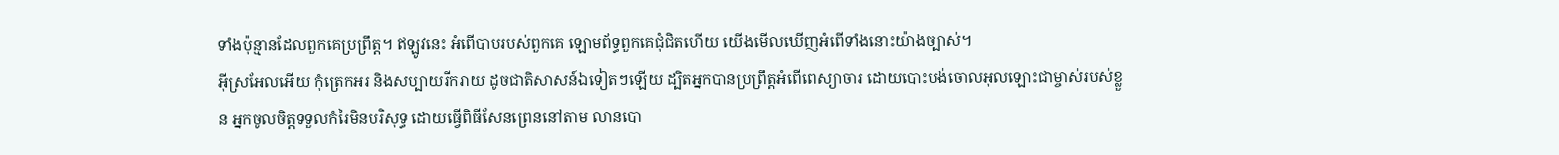ទាំងប៉ុន្មានដែលពួកគេប្រព្រឹត្ត។ ឥឡូវនេះ អំពើបាបរបស់ពួកគេ ឡោមព័ទ្ធពួកគេជុំជិតហើយ យើងមើលឃើញអំពើទាំងនោះយ៉ាងច្បាស់។
អ៊ីស្រអែលអើយ កុំត្រេកអរ និងសប្បាយរីករាយ ដូចជាតិសាសន៍ឯទៀតៗឡើយ ដ្បិតអ្នកបានប្រព្រឹត្តអំពើពេស្យាចារ ដោយបោះបង់ចោលអុលឡោះជាម្ចាស់របស់ខ្លួន អ្នកចូលចិត្តទទួលកំរៃមិនបរិសុទ្ធ ដោយធ្វើពិធីសែនព្រេននៅតាម លានបោ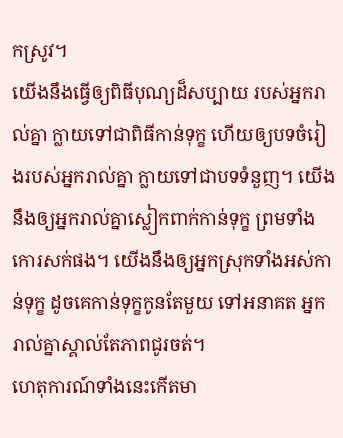កស្រូវ។
យើងនឹងធ្វើឲ្យពិធីបុណ្យដ៏សប្បាយ របស់អ្នករាល់គ្នា ក្លាយទៅជាពិធីកាន់ទុក្ខ ហើយឲ្យបទចំរៀងរបស់អ្នករាល់គ្នា ក្លាយទៅជាបទទំនួញ។ យើងនឹងឲ្យអ្នករាល់គ្នាស្លៀកពាក់កាន់ទុក្ខ ព្រមទាំងកោរសក់ផង។ យើងនឹងឲ្យអ្នកស្រុកទាំងអស់កាន់ទុក្ខ ដូចគេកាន់ទុក្ខកូនតែមួយ ទៅអនាគត អ្នករាល់គ្នាស្គាល់តែភាពជូរចត់។
ហេតុការណ៍ទាំងនេះកើតមា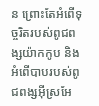ន ព្រោះតែអំពើទុច្ចរិតរបស់ពូជពង្សយ៉ាកកូប និងអំពើបាបរបស់ពូជពង្សអ៊ីស្រអែ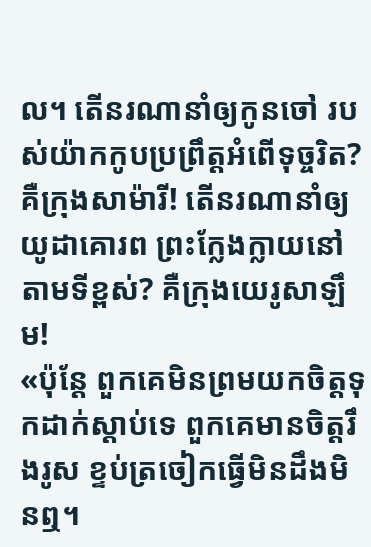ល។ តើនរណានាំឲ្យកូនចៅ របស់យ៉ាកកូបប្រព្រឹត្តអំពើទុច្ចរិត? គឺក្រុងសាម៉ារី! តើនរណានាំឲ្យយូដាគោរព ព្រះក្លែងក្លាយនៅតាមទីខ្ពស់? គឺក្រុងយេរូសាឡឹម!
«ប៉ុន្តែ ពួកគេមិនព្រមយកចិត្តទុកដាក់ស្ដាប់ទេ ពួកគេមានចិត្តរឹងរូស ខ្ទប់ត្រចៀកធ្វើមិនដឹងមិនឮ។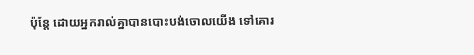ប៉ុន្តែ ដោយអ្នករាល់គ្នាបានបោះបង់ចោលយើង ទៅគោរ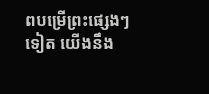ពបម្រើព្រះផ្សេងៗទៀត យើងនឹង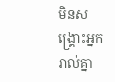មិនសង្គ្រោះអ្នករាល់គ្នា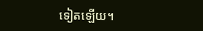ទៀតឡើយ។